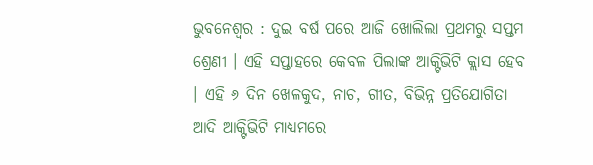ଭୁବନେଶ୍ୱର : ଦୁଇ ବର୍ଷ ପରେ ଆଜି ଖୋଲିଲା ପ୍ରଥମରୁ ସପ୍ତମ ଶ୍ରେଣୀ । ଏହି ସପ୍ତାହରେ କେବଳ ପିଲାଙ୍କ ଆକ୍ଟିଭିଟି କ୍ଲାସ ହେବ । ଏହି ୬ ଦିନ ଖେଳକୁଦ, ନାଚ, ଗୀତ, ବିଭିନ୍ନ ପ୍ରତିଯୋଗିତା ଆଦି ଆକ୍ଟିଭିଟି ମାଧ୍ୟମରେ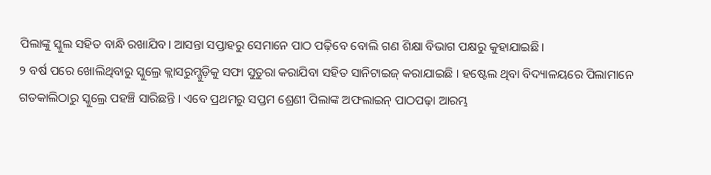ପିଲାଙ୍କୁ ସ୍କୁଲ ସହିତ ବାନ୍ଧି ରଖାଯିବ। ଆସନ୍ତା ସପ୍ତାହରୁ ସେମାନେ ପାଠ ପଢ଼ିବେ ବୋଲି ଗଣ ଶିକ୍ଷା ବିଭାଗ ପକ୍ଷରୁ କୁହାଯାଇଛି।
୨ ବର୍ଷ ପରେ ଖୋଲିଥିବାରୁ ସ୍କୁଲ୍ରେ କ୍ଲାସରୁମ୍ଗୁଡ଼ିକୁ ସଫା ସୁତୁରା କରାଯିବା ସହିତ ସାନିଟାଇଜ୍ କରାଯାଇଛି । ହଷ୍ଟେଲ ଥିବା ବିଦ୍ୟାଳୟରେ ପିଲାମାନେ ଗତକାଲିଠାରୁ ସ୍କୁଲ୍ରେ ପହଞ୍ଚି ସାରିଛନ୍ତି । ଏବେ ପ୍ରଥମରୁ ସପ୍ତମ ଶ୍ରେଣୀ ପିଲାଙ୍କ ଅଫଲାଇନ୍ ପାଠପଢ଼ା ଆରମ୍ଭ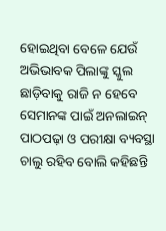ହୋଇଥିବା ବେଳେ ଯେଉଁ ଅଭିଭାବକ ପିଲାଙ୍କୁ ସ୍କୁଲ ଛାଡ଼ିବାକୁ ରାଜି ନ ହେବେ ସେମାନଙ୍କ ପାଇଁ ଅନଲାଇନ୍ ପାଠପଢ଼ା ଓ ପରୀକ୍ଷା ବ୍ୟବସ୍ଥା ଚାଲୁ ରହିବ ବୋଲି କହିଛନ୍ତି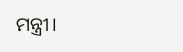ମନ୍ତ୍ରୀ।